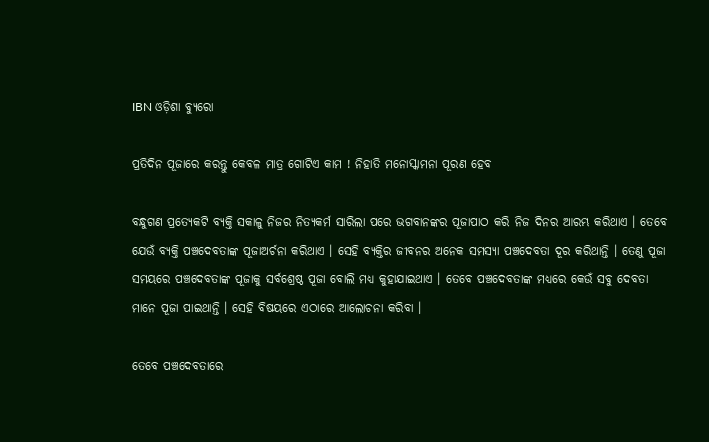IBN ଓଡ଼ିଶା ବ୍ୟୁରୋ

ପ୍ରତିଦିନ ପୂଜାରେ କରନ୍ତୁ କେବଳ ମାତ୍ର ଗୋଟିଏ କାମ ! ନିହାତି ମନୋସ୍କାମନା ପୂରଣ ହେବ

ବନ୍ଧୁଗଣ ପ୍ରତ୍ଯେକଟି ବ୍ୟକ୍ତି ସକାଳୁ ନିଜର ନିତ୍ୟକର୍ମ ସାରିଲା ପରେ ଭଗବାନଙ୍କର ପୂଜାପାଠ କରି ନିଜ ଦିନର ଆରମ୍ଭ କରିଥାଏ । ତେବେ ଯେଉଁ ବ୍ୟକ୍ତି ପଞ୍ଚଦେବତାଙ୍କ ପୂଜାଅର୍ଚନା କରିଥାଏ । ସେହି ବ୍ୟକ୍ତିର ଜୀବନର ଅନେକ ସମସ୍ଯା ପଞ୍ଚଦେବତା ଦୂର କରିଥାନ୍ତି । ତେଣୁ ପୂଜା ସମୟରେ ପଞ୍ଚଦେବତାଙ୍କ ପୂଜାକୁ ସର୍ବଶ୍ରେଷ୍ଠ ପୂଜା ବୋଲି ମଧ୍ୟ କୁହାଯାଇଥାଏ । ତେବେ ପଞ୍ଚଦେବତାଙ୍କ ମଧ୍ୟରେ କେଉଁ ସବୁ ଦେବତା ମାନେ ପୂଜା ପାଇଥାନ୍ତି । ସେହି ବିଷୟରେ ଏଠାରେ ଆଲୋଚନା କରିବା ।

ତେବେ ପଞ୍ଚଦେବତାରେ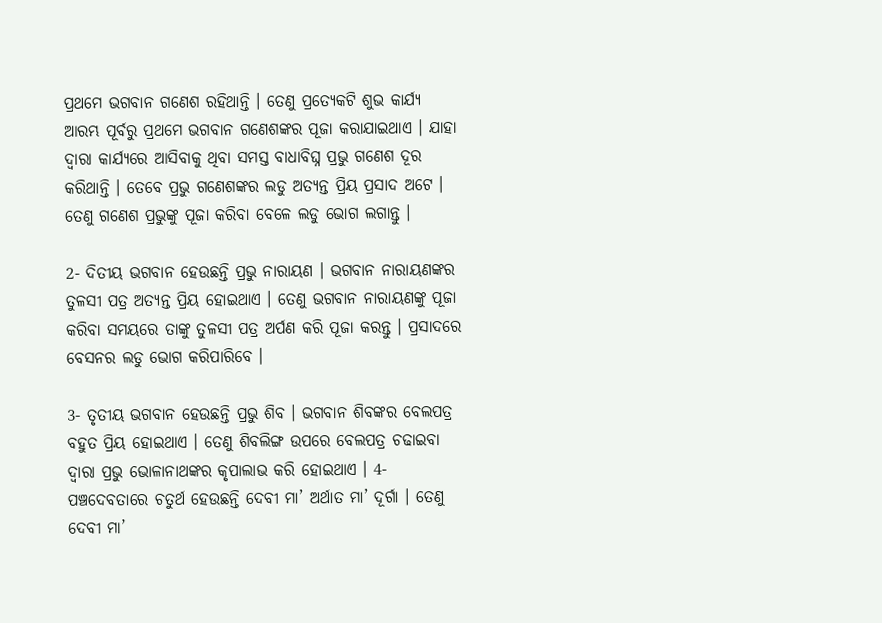ପ୍ରଥମେ ଭଗବାନ ଗଣେଶ ରହିଥାନ୍ତି । ତେଣୁ ପ୍ରତ୍ଯେକଟି ଶୁଭ କାର୍ଯ୍ୟ ଆରମ୍ଭ ପୂର୍ବରୁ ପ୍ରଥମେ ଭଗବାନ ଗଣେଶଙ୍କର ପୂଜା କରାଯାଇଥାଏ । ଯାହା ଦ୍ଵାରା କାର୍ଯ୍ୟରେ ଆସିବାକୁ ଥିବା ସମସ୍ତ ବାଧାବିଘ୍ନ ପ୍ରଭୁ ଗଣେଶ ଦୂର କରିଥାନ୍ତି । ତେବେ ପ୍ରଭୁ ଗଣେଶଙ୍କର ଲଡୁ ଅତ୍ୟନ୍ତ ପ୍ରିୟ ପ୍ରସାଦ ଅଟେ । ତେଣୁ ଗଣେଶ ପ୍ରଭୁଙ୍କୁ ପୂଜା କରିବା ବେଳେ ଲଡୁ ଭୋଗ ଲଗାନ୍ତୁ ।

2- ଦିତୀୟ ଭଗବାନ ହେଉଛନ୍ତି ପ୍ରଭୁ ନାରାୟଣ । ଭଗବାନ ନାରାୟଣଙ୍କର ତୁଳସୀ ପତ୍ର ଅତ୍ୟନ୍ତ ପ୍ରିୟ ହୋଇଥାଏ । ତେଣୁ ଭଗବାନ ନାରାୟଣଙ୍କୁ ପୂଜା କରିବା ସମୟରେ ତାଙ୍କୁ ତୁଳସୀ ପତ୍ର ଅର୍ପଣ କରି ପୂଜା କରନ୍ତୁ । ପ୍ରସାଦରେ ବେସନର ଲଡୁ ଭୋଗ କରିପାରିବେ ।

3- ତୃତୀୟ ଭଗବାନ ହେଉଛନ୍ତି ପ୍ରଭୁ ଶିବ । ଭଗବାନ ଶିବଙ୍କର ବେଲପତ୍ର ବହୁତ ପ୍ରିୟ ହୋଇଥାଏ । ତେଣୁ ଶିବଲିଙ୍ଗ ଉପରେ ବେଲପତ୍ର ଚଢାଇବା ଦ୍ଵାରା ପ୍ରଭୁ ଭୋଳାନାଥଙ୍କର କୃପାଲାଭ କରି ହୋଇଥାଏ । 4- ପଞ୍ଚଦେବତାରେ ଚତୁର୍ଥ ହେଉଛନ୍ତି ଦେବୀ ମା’ ଅର୍ଥାତ ମା’ ଦୂର୍ଗା । ତେଣୁ ଦେବୀ ମା’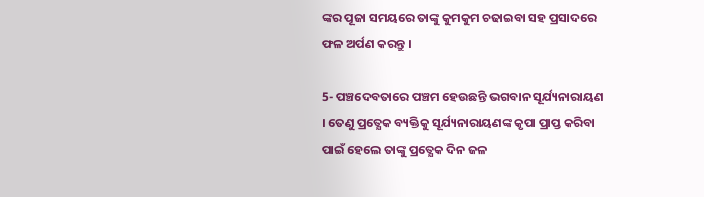ଙ୍କର ପୂଜା ସମୟରେ ତାଙ୍କୁ କୁମକୁମ ଚଢାଇବା ସହ ପ୍ରସାଦରେ ଫଳ ଅର୍ପଣ କରନ୍ତୁ ।

5- ପଞ୍ଚଦେବତାରେ ପଞ୍ଚମ ହେଉଛନ୍ତି ଭଗବାନ ସୂର୍ଯ୍ୟନାରାୟଣ । ତେଣୁ ପ୍ରତ୍ଯେକ ବ୍ୟକ୍ତିକୁ ସୂର୍ଯ୍ୟନାରାୟଣଙ୍କ କୃପା ପ୍ରାପ୍ତ କରିବା ପାଇଁ ହେଲେ ତାଙ୍କୁ ପ୍ରତ୍ଯେକ ଦିନ ଜଳ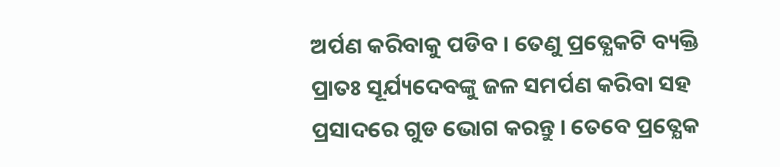ଅର୍ପଣ କରିବାକୁ ପଡିବ । ତେଣୁ ପ୍ରତ୍ଯେକଟି ବ୍ୟକ୍ତି ପ୍ରାତଃ ସୂର୍ଯ୍ୟଦେବଙ୍କୁ ଜଳ ସମର୍ପଣ କରିବା ସହ ପ୍ରସାଦରେ ଗୁଡ ଭୋଗ କରନ୍ତୁ । ତେବେ ପ୍ରତ୍ଯେକ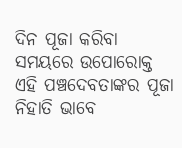ଦିନ ପୂଜା କରିବା ସମୟରେ ଉପୋରୋକ୍ତ ଏହି ପଞ୍ଚଦେବତାଙ୍କର ପୂଜା ନିହାତି ଭାବେ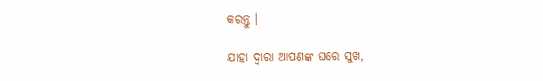କରନ୍ତୁ ।

ଯାହା ଦ୍ଵାରା ଆପଣଙ୍କ ଘରେ ସୁଖ,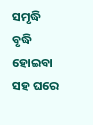ସମୃଦ୍ଧି ବୃଦ୍ଧି ହୋଇବା ସହ ଘରେ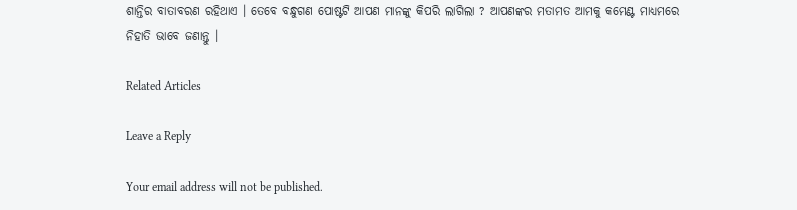ଶାନ୍ତିର ବାତାବରଣ ରହିଥାଏ । ତେବେ ବନ୍ଧୁଗଣ ପୋଷ୍ଟଟି ଆପଣ ମାନଙ୍କୁ କିପରି ଲାଗିଲା ? ଆପଣଙ୍କର ମତାମତ ଆମକୁ କମେଣ୍ଟ ମାଧ୍ୟମରେ ନିହାତି ଭାବେ ଜଣାନ୍ତୁ ।

Related Articles

Leave a Reply

Your email address will not be published.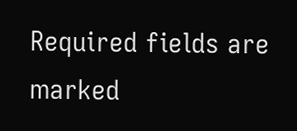Required fields are marked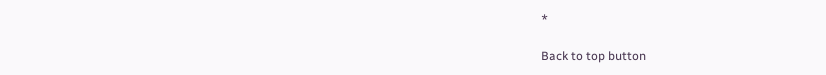*

Back to top button